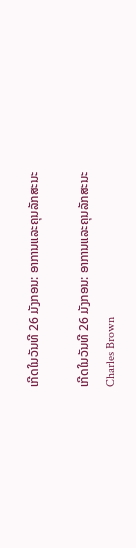ເກີດໃນວັນທີ 26 ມັງກອນ: ອາການແລະຄຸນລັກສະນະ

ເກີດໃນວັນທີ 26 ມັງກອນ: ອາການແລະຄຸນລັກສະນະ
Charles Brown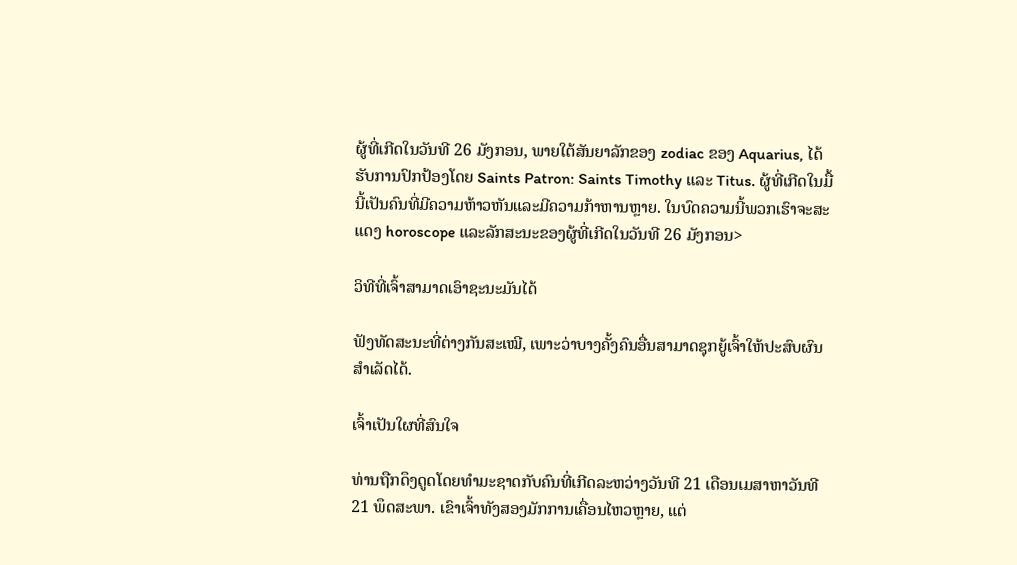ຜູ້ທີ່ເກີດໃນວັນທີ 26 ມັງກອນ, ພາຍໃຕ້ສັນຍາລັກຂອງ zodiac ຂອງ Aquarius, ໄດ້ຮັບການປົກປ້ອງໂດຍ Saints Patron: Saints Timothy ແລະ Titus. ຜູ້ທີ່ເກີດໃນມື້ນີ້ເປັນຄົນທີ່ມີຄວາມຫ້າວຫັນແລະມີຄວາມກ້າຫານຫຼາຍ. ໃນບົດຄວາມນີ້ພວກເຮົາຈະສະແດງ horoscope ແລະລັກສະນະຂອງຜູ້ທີ່ເກີດໃນວັນທີ 26 ມັງກອນ>

ວິທີທີ່ເຈົ້າສາມາດເອົາຊະນະມັນໄດ້

ຟັງທັດສະນະທີ່ຕ່າງກັນສະເໝີ, ເພາະວ່າບາງຄັ້ງຄົນອື່ນສາມາດຊຸກຍູ້ເຈົ້າໃຫ້ປະສົບຜົນສຳເລັດໄດ້.

ເຈົ້າເປັນໃຜທີ່ສົນໃຈ

ທ່ານຖືກດຶງດູດໂດຍທໍາມະຊາດກັບຄົນທີ່ເກີດລະຫວ່າງວັນທີ 21 ເດືອນເມສາຫາວັນທີ 21 ພຶດສະພາ. ເຂົາເຈົ້າທັງສອງມັກການເຄື່ອນໄຫວຫຼາຍ, ແຕ່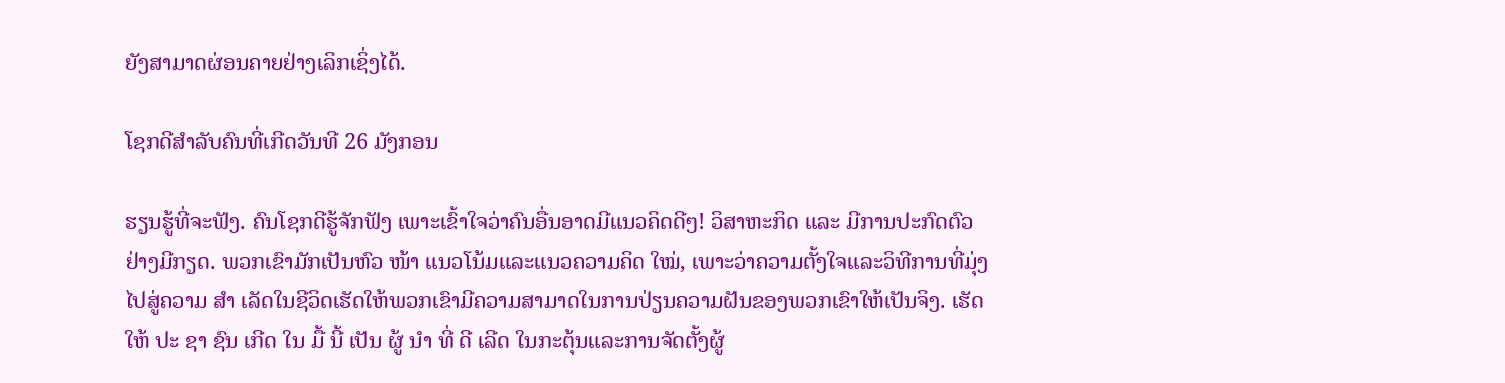ຍັງສາມາດຜ່ອນຄາຍຢ່າງເລິກເຊິ່ງໄດ້.

ໂຊກດີສຳລັບຄົນທີ່ເກີດວັນທີ 26 ມັງກອນ

ຮຽນຮູ້ທີ່ຈະຟັງ. ຄົນໂຊກດີຮູ້ຈັກຟັງ ເພາະເຂົ້າໃຈວ່າຄົນອື່ນອາດມີແນວຄິດດີໆ! ວິສາຫະກິດ ແລະ ມີການປະກົດຕົວຢ່າງມີກຽດ. ພວກເຂົາມັກເປັນຫົວ ໜ້າ ແນວໂນ້ມແລະແນວຄວາມຄິດ ໃໝ່, ເພາະວ່າຄວາມຕັ້ງໃຈແລະວິທີການທີ່ມຸ່ງໄປສູ່ຄວາມ ສຳ ເລັດໃນຊີວິດເຮັດໃຫ້ພວກເຂົາມີຄວາມສາມາດໃນການປ່ຽນຄວາມຝັນຂອງພວກເຂົາໃຫ້ເປັນຈິງ. ເຮັດ ໃຫ້ ປະ ຊາ ຊົນ ເກີດ ໃນ ມື້ ນີ້ ເປັນ ຜູ້ ນໍາ ທີ່ ດີ ເລີດ ໃນກະຕຸ້ນແລະການຈັດຕັ້ງຜູ້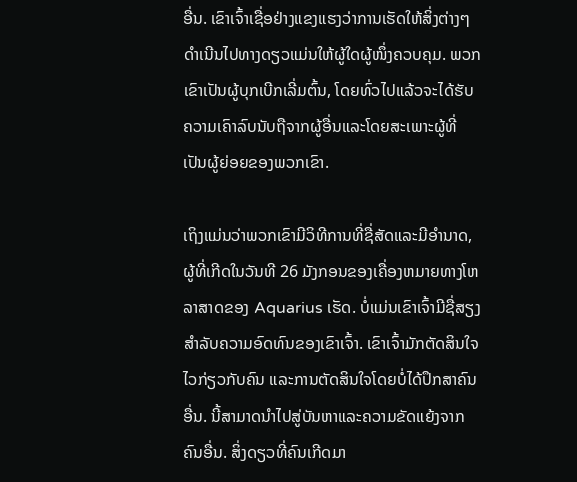ອື່ນ. ເຂົາເຈົ້າເຊື່ອຢ່າງແຂງແຮງວ່າການເຮັດໃຫ້ສິ່ງຕ່າງໆດຳເນີນໄປທາງດຽວແມ່ນໃຫ້ຜູ້ໃດຜູ້ໜຶ່ງຄວບຄຸມ. ພວກເຂົາເປັນຜູ້ບຸກເບີກເລີ່ມຕົ້ນ, ໂດຍທົ່ວໄປແລ້ວຈະໄດ້ຮັບຄວາມເຄົາລົບນັບຖືຈາກຜູ້ອື່ນແລະໂດຍສະເພາະຜູ້ທີ່ເປັນຜູ້ຍ່ອຍຂອງພວກເຂົາ.

ເຖິງແມ່ນວ່າພວກເຂົາມີວິທີການທີ່ຊື່ສັດແລະມີອໍານາດ, ຜູ້ທີ່ເກີດໃນວັນທີ 26 ມັງກອນຂອງເຄື່ອງຫມາຍທາງໂຫລາສາດຂອງ Aquarius ເຮັດ. ບໍ່ແມ່ນເຂົາເຈົ້າມີຊື່ສຽງສໍາລັບຄວາມອົດທົນຂອງເຂົາເຈົ້າ. ເຂົາເຈົ້າມັກຕັດສິນໃຈໄວກ່ຽວກັບຄົນ ແລະການຕັດສິນໃຈໂດຍບໍ່ໄດ້ປຶກສາຄົນອື່ນ. ນີ້ສາມາດນໍາໄປສູ່ບັນຫາແລະຄວາມຂັດແຍ້ງຈາກຄົນອື່ນ. ສິ່ງດຽວທີ່ຄົນເກີດມາ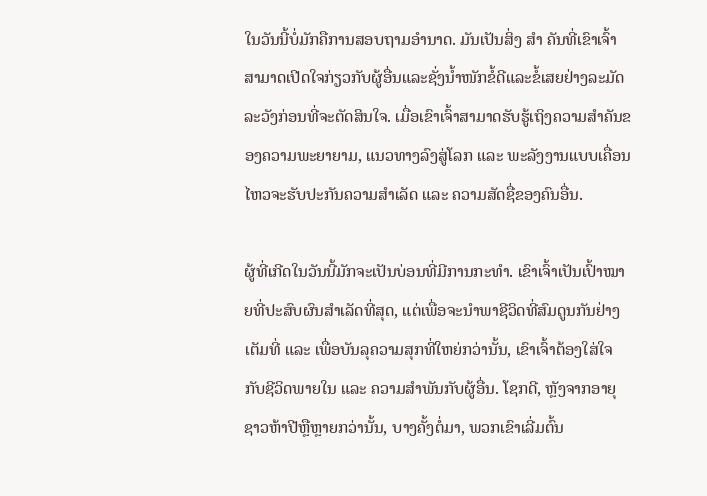ໃນວັນນີ້ບໍ່ມັກຄືການສອບຖາມອຳນາດ. ມັນເປັນສິ່ງ ສຳ ຄັນທີ່ເຂົາເຈົ້າສາມາດເປີດໃຈກ່ຽວກັບຜູ້ອື່ນແລະຊັ່ງນໍ້າໜັກຂໍ້ດີແລະຂໍ້ເສຍຢ່າງລະມັດລະວັງກ່ອນທີ່ຈະຕັດສິນໃຈ. ເມື່ອເຂົາເຈົ້າສາມາດຮັບຮູ້ເຖິງຄວາມສຳຄັນຂອງຄວາມພະຍາຍາມ, ແນວທາງລົງສູ່ໂລກ ແລະ ພະລັງງານແບບເຄື່ອນໄຫວຈະຮັບປະກັນຄວາມສຳເລັດ ແລະ ຄວາມສັດຊື່ຂອງຄົນອື່ນ.

ຜູ້ທີ່ເກີດໃນວັນນີ້ມັກຈະເປັນບ່ອນທີ່ມີການກະທຳ. ເຂົາເຈົ້າເປັນເປົ້າໝາຍທີ່ປະສົບຜົນສຳເລັດທີ່ສຸດ, ແຕ່ເພື່ອຈະນຳພາຊີວິດທີ່ສົມດູນກັນຢ່າງເຕັມທີ່ ແລະ ເພື່ອບັນລຸຄວາມສຸກທີ່ໃຫຍ່ກວ່ານັ້ນ, ເຂົາເຈົ້າຕ້ອງໃສ່ໃຈກັບຊີວິດພາຍໃນ ແລະ ຄວາມສຳພັນກັບຜູ້ອື່ນ. ໂຊກດີ, ຫຼັງຈາກອາຍຸຊາວຫ້າປີຫຼືຫຼາຍກວ່ານັ້ນ, ບາງຄັ້ງຕໍ່ມາ, ພວກເຂົາເລີ່ມຕົ້ນ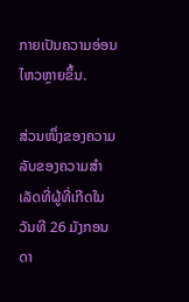ກາຍເປັນຄວາມອ່ອນໄຫວຫຼາຍຂຶ້ນ.

ສ່ວນໜຶ່ງຂອງຄວາມລັບຂອງຄວາມສຳເລັດທີ່ຜູ້ທີ່ເກີດໃນວັນທີ 26 ມັງກອນ ດາ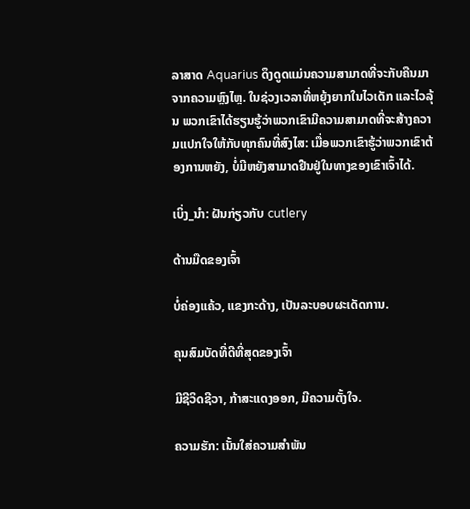ລາສາດ Aquarius ດຶງດູດແມ່ນຄວາມສາມາດທີ່ຈະກັບຄືນມາຈາກຄວາມຫຼົງໄຫຼ. ໃນຊ່ວງເວລາທີ່ຫຍຸ້ງຍາກໃນໄວເດັກ ແລະໄວລຸ້ນ ພວກເຂົາໄດ້ຮຽນຮູ້ວ່າພວກເຂົາມີຄວາມສາມາດທີ່ຈະສ້າງຄວາມແປກໃຈໃຫ້ກັບທຸກຄົນທີ່ສົງໄສ: ເມື່ອພວກເຂົາຮູ້ວ່າພວກເຂົາຕ້ອງການຫຍັງ, ບໍ່ມີຫຍັງສາມາດຢືນຢູ່ໃນທາງຂອງເຂົາເຈົ້າໄດ້.

ເບິ່ງ_ນຳ: ຝັນກ່ຽວກັບ cutlery

ດ້ານມືດຂອງເຈົ້າ

ບໍ່ຄ່ອງແຄ້ວ, ແຂງກະດ້າງ, ເປັນລະບອບຜະເດັດການ.

ຄຸນສົມບັດທີ່ດີທີ່ສຸດຂອງເຈົ້າ

ມີຊີວິດຊີວາ, ກ້າສະແດງອອກ, ມີຄວາມຕັ້ງໃຈ.

ຄວາມຮັກ: ເນັ້ນໃສ່ຄວາມສຳພັນ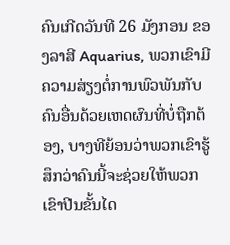ຄົນເກີດວັນທີ 26 ມັງກອນ ຂອງລາສີ Aquarius, ພວກເຂົາມີຄວາມສ່ຽງຕໍ່ການພົວພັນກັບຄົນອື່ນດ້ວຍເຫດຜົນທີ່ບໍ່ຖືກຕ້ອງ, ບາງທີຍ້ອນວ່າພວກເຂົາຮູ້ສຶກວ່າຄົນນີ້ຈະຊ່ວຍໃຫ້ພວກເຂົາປີນຂັ້ນໄດ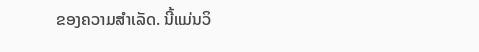ຂອງຄວາມສໍາເລັດ. ນີ້ແມ່ນວິ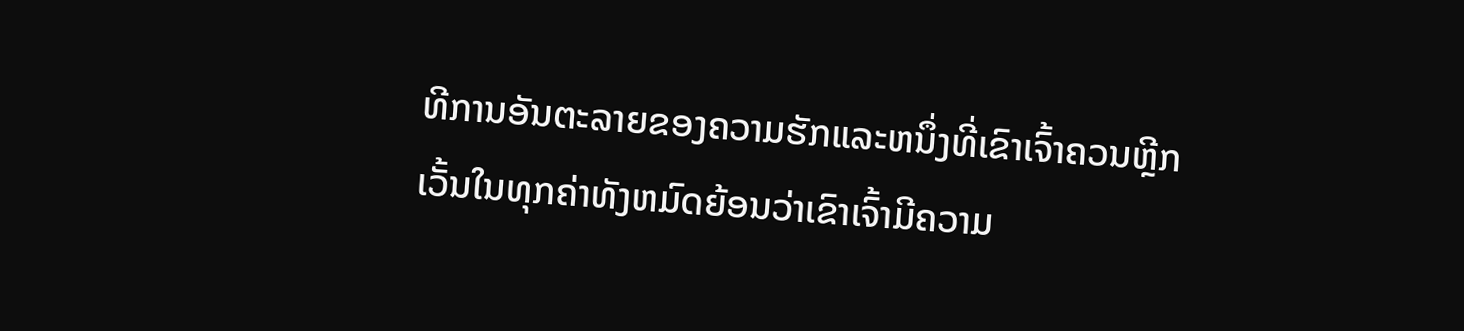ທີການອັນຕະລາຍຂອງຄວາມຮັກແລະຫນຶ່ງທີ່ເຂົາເຈົ້າຄວນຫຼີກເວັ້ນໃນທຸກຄ່າທັງຫມົດຍ້ອນວ່າເຂົາເຈົ້າມີຄວາມ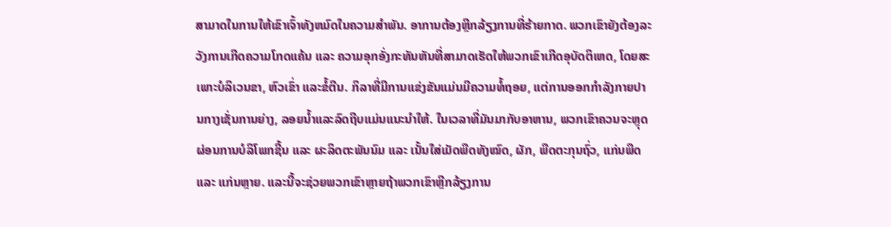ສາມາດໃນການໃຫ້ເຂົາເຈົ້າທັງຫມົດໃນຄວາມສໍາພັນ. ອາການຕ້ອງຫຼີກລ້ຽງການທີ່ຮ້າຍກາດ. ພວກເຂົາຍັງຕ້ອງລະວັງການເກີດຄວາມໂກດແຄ້ນ ແລະ ຄວາມອຸກອັ່ງກະທັນຫັນທີ່ສາມາດເຮັດໃຫ້ພວກເຂົາເກີດອຸບັດຕິເຫດ, ໂດຍສະເພາະບໍລິເວນຂາ, ຫົວເຂົ່າ ແລະຂໍ້ຕີນ. ກິລາທີ່ມີການແຂ່ງຂັນແມ່ນມີຄວາມທໍ້ຖອຍ, ແຕ່ການອອກກໍາລັງກາຍປານກາງເຊັ່ນການຍ່າງ, ລອຍນ້ຳແລະລົດຖີບແມ່ນແນະນໍາໃຫ້. ໃນເວລາທີ່ມັນມາກັບອາຫານ, ພວກເຂົາຄວນຈະຫຼຸດຜ່ອນການບໍລິໂພກຊີ້ນ ແລະ ຜະລິດຕະພັນນົມ ແລະ ເນັ້ນໃສ່ເມັດພືດທັງໝົດ, ຜັກ, ພືດຕະກຸນຖົ່ວ, ແກ່ນພືດ ແລະ ແກ່ນຫຼາຍ. ແລະນີ້ຈະຊ່ວຍພວກເຂົາຫຼາຍຖ້າພວກເຂົາຫຼີກລ້ຽງການ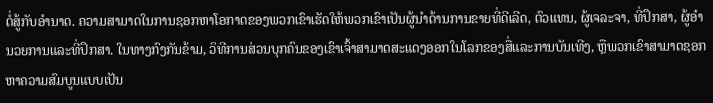ຕໍ່ສູ້ກັບອໍານາດ. ຄວາມສາມາດໃນການຊອກຫາໂອກາດຂອງພວກເຂົາເຮັດໃຫ້ພວກເຂົາເປັນຜູ້ນໍາດ້ານການຂາຍທີ່ດີເລີດ, ຕົວແທນ, ຜູ້ເຈລະຈາ, ທີ່ປຶກສາ, ຜູ້ອໍານວຍການແລະທີ່ປຶກສາ. ໃນທາງກົງກັນຂ້າມ, ວິທີການສ່ວນບຸກຄົນຂອງເຂົາເຈົ້າສາມາດສະແດງອອກໃນໂລກຂອງສື່ແລະການບັນເທີງ, ຫຼືພວກເຂົາສາມາດຊອກຫາຄວາມສົມບູນແບບເປັນ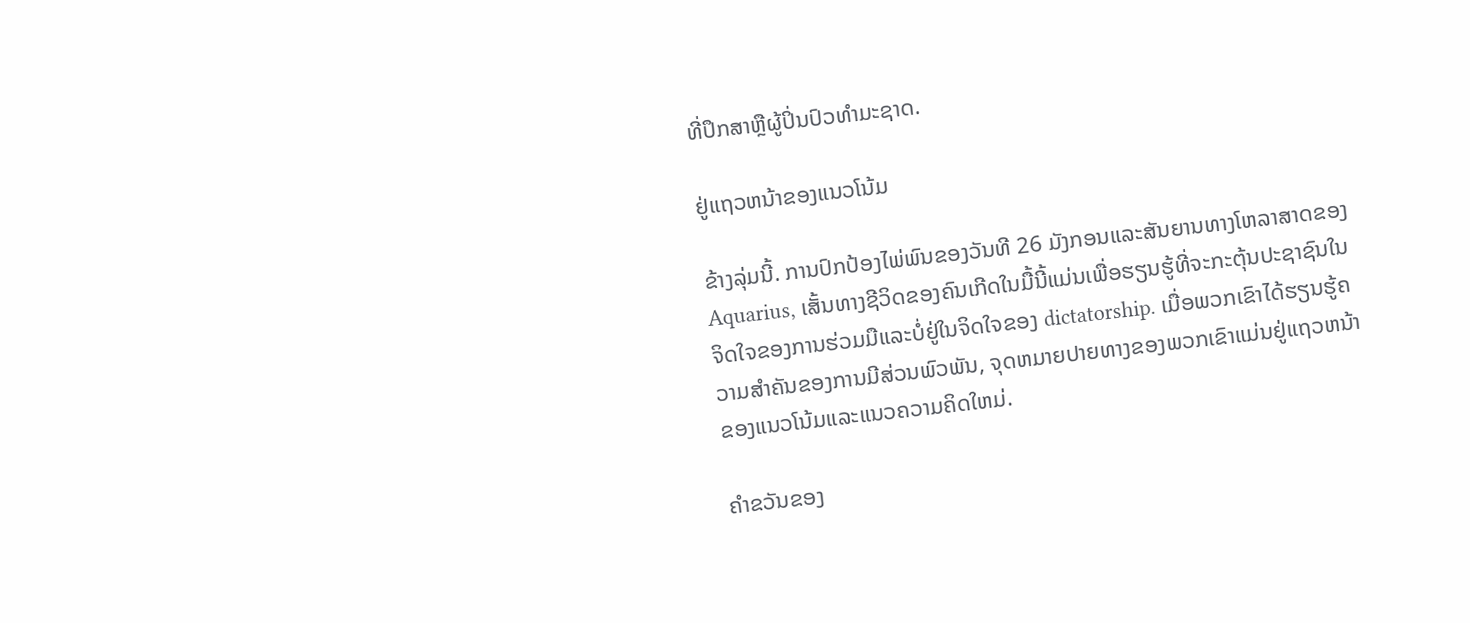ທີ່ປຶກສາຫຼືຜູ້ປິ່ນປົວທໍາມະຊາດ.

ຢູ່ແຖວຫນ້າຂອງແນວໂນ້ມ

ຂ້າງລຸ່ມນີ້. ການປົກປ້ອງໄພ່ພົນຂອງວັນທີ 26 ມັງກອນແລະສັນຍານທາງໂຫລາສາດຂອງ Aquarius, ເສັ້ນທາງຊີວິດຂອງຄົນເກີດໃນມື້ນີ້ແມ່ນເພື່ອຮຽນຮູ້ທີ່ຈະກະຕຸ້ນປະຊາຊົນໃນຈິດໃຈຂອງການຮ່ວມມືແລະບໍ່ຢູ່ໃນຈິດໃຈຂອງ dictatorship. ເມື່ອພວກເຂົາໄດ້ຮຽນຮູ້ຄວາມສໍາຄັນຂອງການມີສ່ວນພົວພັນ, ຈຸດຫມາຍປາຍທາງຂອງພວກເຂົາແມ່ນຢູ່ແຖວຫນ້າຂອງແນວໂນ້ມແລະແນວຄວາມຄິດໃຫມ່.

ຄໍາຂວັນຂອງ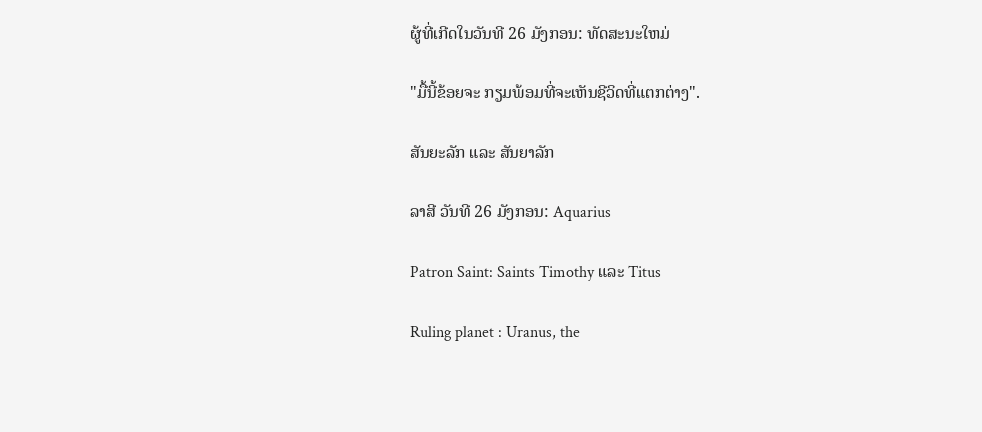ຜູ້ທີ່ເກີດໃນວັນທີ 26 ມັງກອນ: ທັດສະນະໃຫມ່

"ມື້ນີ້ຂ້ອຍຈະ ກຽມພ້ອມທີ່ຈະເຫັນຊີວິດທີ່ແຕກຕ່າງ".

ສັນຍະລັກ ແລະ ສັນຍາລັກ

ລາສີ ວັນທີ 26 ມັງກອນ: Aquarius

Patron Saint: Saints Timothy ແລະ Titus

Ruling planet : Uranus, the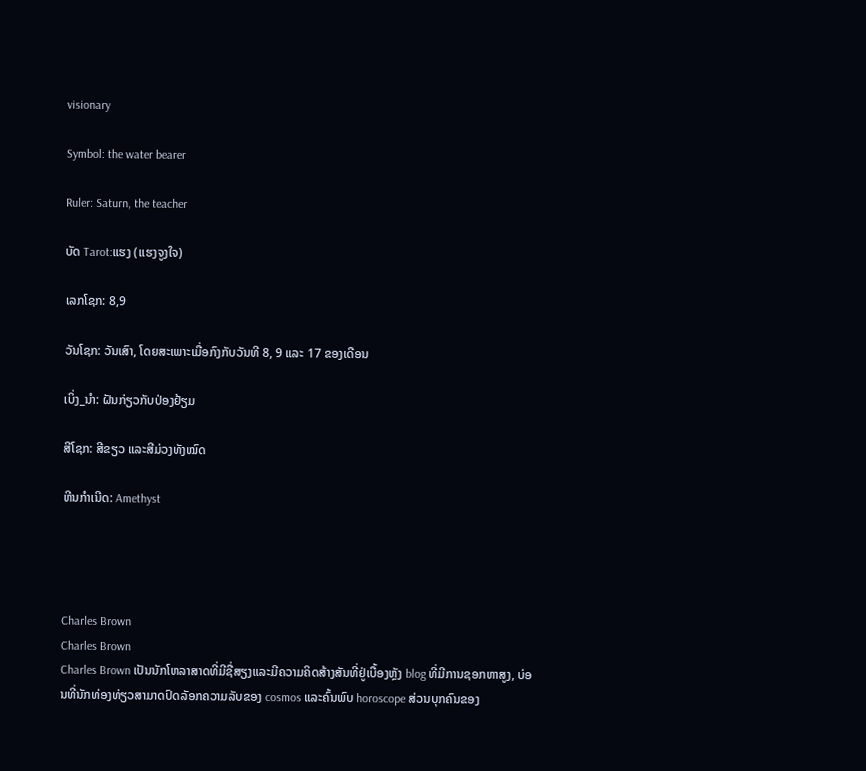visionary

Symbol: the water bearer

Ruler: Saturn, the teacher

ບັດ Tarot:ແຮງ (ແຮງຈູງໃຈ)

ເລກໂຊກ: 8,9

ວັນໂຊກ: ວັນເສົາ, ໂດຍສະເພາະເມື່ອກົງກັບວັນທີ 8, 9 ແລະ 17 ຂອງເດືອນ

ເບິ່ງ_ນຳ: ຝັນກ່ຽວກັບປ່ອງຢ້ຽມ

ສີໂຊກ: ສີຂຽວ ແລະສີມ່ວງທັງໝົດ

ຫີນກຳເນີດ: Amethyst




Charles Brown
Charles Brown
Charles Brown ເປັນນັກໂຫລາສາດທີ່ມີຊື່ສຽງແລະມີຄວາມຄິດສ້າງສັນທີ່ຢູ່ເບື້ອງຫຼັງ blog ທີ່ມີການຊອກຫາສູງ, ບ່ອນທີ່ນັກທ່ອງທ່ຽວສາມາດປົດລັອກຄວາມລັບຂອງ cosmos ແລະຄົ້ນພົບ horoscope ສ່ວນບຸກຄົນຂອງ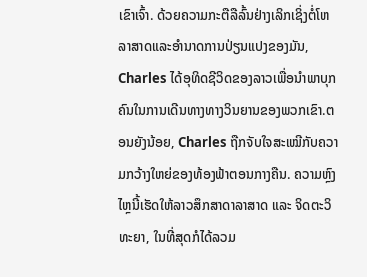ເຂົາເຈົ້າ. ດ້ວຍຄວາມກະຕືລືລົ້ນຢ່າງເລິກເຊິ່ງຕໍ່ໂຫລາສາດແລະອໍານາດການປ່ຽນແປງຂອງມັນ, Charles ໄດ້ອຸທິດຊີວິດຂອງລາວເພື່ອນໍາພາບຸກຄົນໃນການເດີນທາງທາງວິນຍານຂອງພວກເຂົາ.ຕອນຍັງນ້ອຍ, Charles ຖືກຈັບໃຈສະເໝີກັບຄວາມກວ້າງໃຫຍ່ຂອງທ້ອງຟ້າຕອນກາງຄືນ. ຄວາມຫຼົງໄຫຼນີ້ເຮັດໃຫ້ລາວສຶກສາດາລາສາດ ແລະ ຈິດຕະວິທະຍາ, ໃນທີ່ສຸດກໍໄດ້ລວມ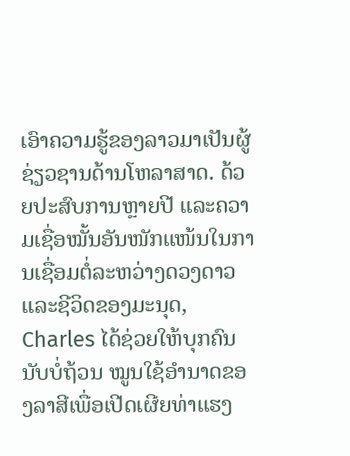ເອົາຄວາມຮູ້ຂອງລາວມາເປັນຜູ້ຊ່ຽວຊານດ້ານໂຫລາສາດ. ດ້ວຍປະສົບການຫຼາຍປີ ແລະຄວາມເຊື່ອໝັ້ນອັນໜັກແໜ້ນໃນການເຊື່ອມຕໍ່ລະຫວ່າງດວງດາວ ແລະຊີວິດຂອງມະນຸດ, Charles ໄດ້ຊ່ວຍໃຫ້ບຸກຄົນນັບບໍ່ຖ້ວນ ໝູນໃຊ້ອຳນາດຂອງລາສີເພື່ອເປີດເຜີຍທ່າແຮງ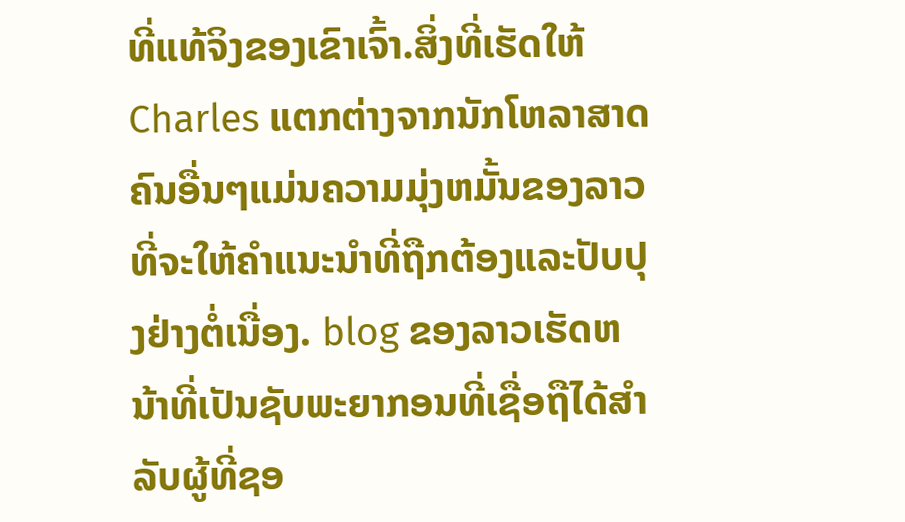ທີ່ແທ້ຈິງຂອງເຂົາເຈົ້າ.ສິ່ງທີ່ເຮັດໃຫ້ Charles ແຕກຕ່າງຈາກນັກໂຫລາສາດຄົນອື່ນໆແມ່ນຄວາມມຸ່ງຫມັ້ນຂອງລາວທີ່ຈະໃຫ້ຄໍາແນະນໍາທີ່ຖືກຕ້ອງແລະປັບປຸງຢ່າງຕໍ່ເນື່ອງ. blog ຂອງລາວເຮັດຫນ້າທີ່ເປັນຊັບພະຍາກອນທີ່ເຊື່ອຖືໄດ້ສໍາລັບຜູ້ທີ່ຊອ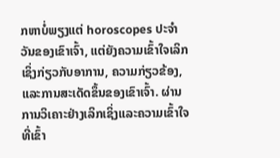ກຫາບໍ່ພຽງແຕ່ horoscopes ປະຈໍາວັນຂອງເຂົາເຈົ້າ, ແຕ່ຍັງຄວາມເຂົ້າໃຈເລິກເຊິ່ງກ່ຽວກັບອາການ, ຄວາມກ່ຽວຂ້ອງ, ແລະການສະເດັດຂຶ້ນຂອງເຂົາເຈົ້າ. ຜ່ານການວິເຄາະຢ່າງເລິກເຊິ່ງແລະຄວາມເຂົ້າໃຈທີ່ເຂົ້າ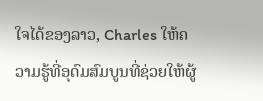ໃຈໄດ້ຂອງລາວ, Charles ໃຫ້ຄວາມຮູ້ທີ່ອຸດົມສົມບູນທີ່ຊ່ວຍໃຫ້ຜູ້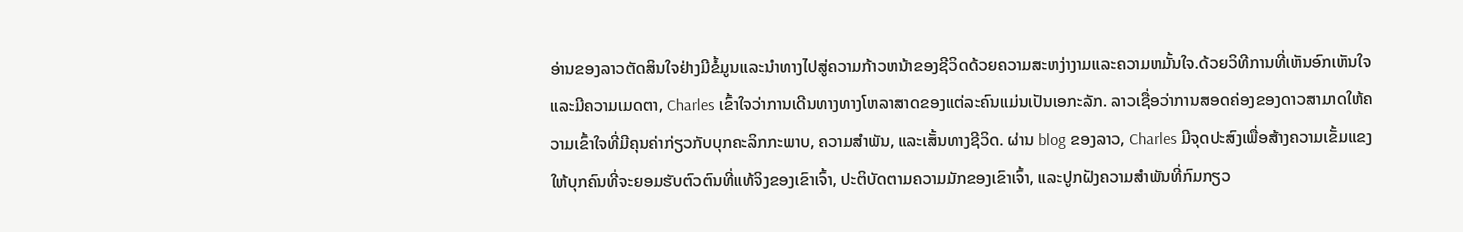ອ່ານຂອງລາວຕັດສິນໃຈຢ່າງມີຂໍ້ມູນແລະນໍາທາງໄປສູ່ຄວາມກ້າວຫນ້າຂອງຊີວິດດ້ວຍຄວາມສະຫງ່າງາມແລະຄວາມຫມັ້ນໃຈ.ດ້ວຍວິທີການທີ່ເຫັນອົກເຫັນໃຈແລະມີຄວາມເມດຕາ, Charles ເຂົ້າໃຈວ່າການເດີນທາງທາງໂຫລາສາດຂອງແຕ່ລະຄົນແມ່ນເປັນເອກະລັກ. ລາວເຊື່ອວ່າການສອດຄ່ອງຂອງດາວສາມາດໃຫ້ຄວາມເຂົ້າໃຈທີ່ມີຄຸນຄ່າກ່ຽວກັບບຸກຄະລິກກະພາບ, ຄວາມສໍາພັນ, ແລະເສັ້ນທາງຊີວິດ. ຜ່ານ blog ຂອງລາວ, Charles ມີຈຸດປະສົງເພື່ອສ້າງຄວາມເຂັ້ມແຂງໃຫ້ບຸກຄົນທີ່ຈະຍອມຮັບຕົວຕົນທີ່ແທ້ຈິງຂອງເຂົາເຈົ້າ, ປະຕິບັດຕາມຄວາມມັກຂອງເຂົາເຈົ້າ, ແລະປູກຝັງຄວາມສໍາພັນທີ່ກົມກຽວ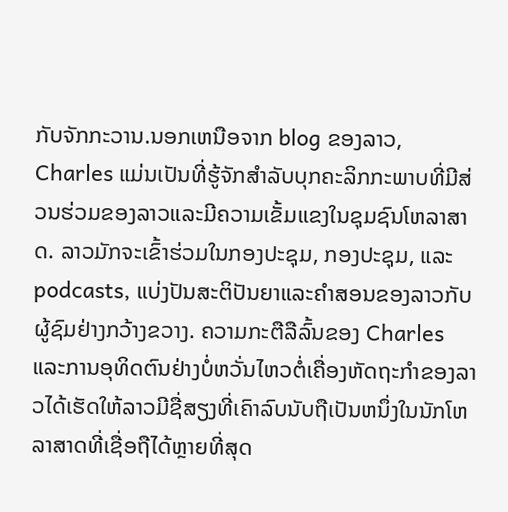ກັບຈັກກະວານ.ນອກເຫນືອຈາກ blog ຂອງລາວ, Charles ແມ່ນເປັນທີ່ຮູ້ຈັກສໍາລັບບຸກຄະລິກກະພາບທີ່ມີສ່ວນຮ່ວມຂອງລາວແລະມີຄວາມເຂັ້ມແຂງໃນຊຸມຊົນໂຫລາສາດ. ລາວມັກຈະເຂົ້າຮ່ວມໃນກອງປະຊຸມ, ກອງປະຊຸມ, ແລະ podcasts, ແບ່ງປັນສະຕິປັນຍາແລະຄໍາສອນຂອງລາວກັບຜູ້ຊົມຢ່າງກວ້າງຂວາງ. ຄວາມກະຕືລືລົ້ນຂອງ Charles ແລະການອຸທິດຕົນຢ່າງບໍ່ຫວັ່ນໄຫວຕໍ່ເຄື່ອງຫັດຖະກໍາຂອງລາວໄດ້ເຮັດໃຫ້ລາວມີຊື່ສຽງທີ່ເຄົາລົບນັບຖືເປັນຫນຶ່ງໃນນັກໂຫລາສາດທີ່ເຊື່ອຖືໄດ້ຫຼາຍທີ່ສຸດ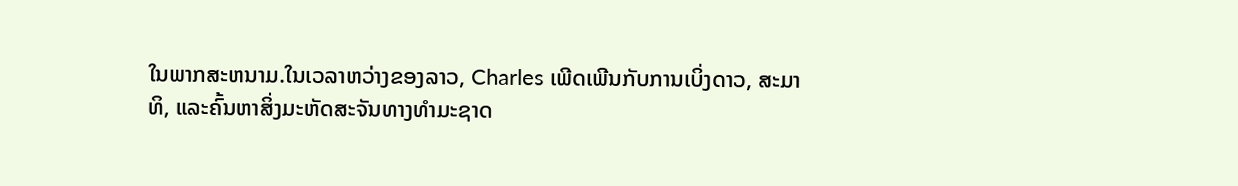ໃນພາກສະຫນາມ.ໃນເວລາຫວ່າງຂອງລາວ, Charles ເພີດເພີນກັບການເບິ່ງດາວ, ສະມາທິ, ແລະຄົ້ນຫາສິ່ງມະຫັດສະຈັນທາງທໍາມະຊາດ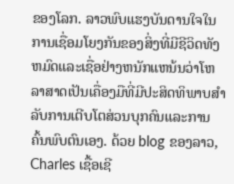ຂອງໂລກ. ລາວພົບແຮງບັນດານໃຈໃນການເຊື່ອມໂຍງກັນຂອງສິ່ງທີ່ມີຊີວິດທັງຫມົດແລະເຊື່ອຢ່າງຫນັກແຫນ້ນວ່າໂຫລາສາດເປັນເຄື່ອງມືທີ່ມີປະສິດທິພາບສໍາລັບການເຕີບໂຕສ່ວນບຸກຄົນແລະການຄົ້ນພົບຕົນເອງ. ດ້ວຍ blog ຂອງລາວ, Charles ເຊື້ອເຊີ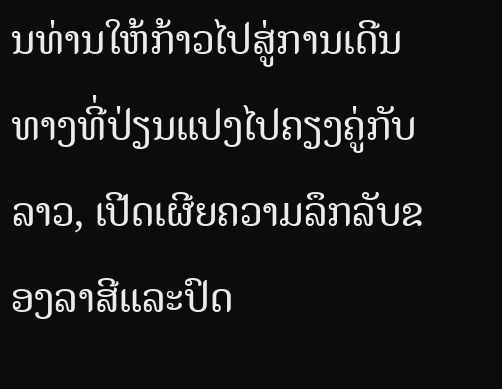ນທ່ານໃຫ້ກ້າວໄປສູ່ການເດີນທາງທີ່ປ່ຽນແປງໄປຄຽງຄູ່ກັບລາວ, ເປີດເຜີຍຄວາມລຶກລັບຂອງລາສີແລະປົດ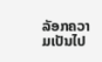ລັອກຄວາມເປັນໄປ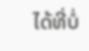ໄດ້ທີ່ບໍ່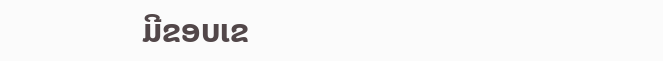ມີຂອບເຂ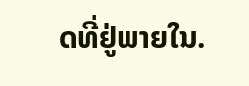ດທີ່ຢູ່ພາຍໃນ.